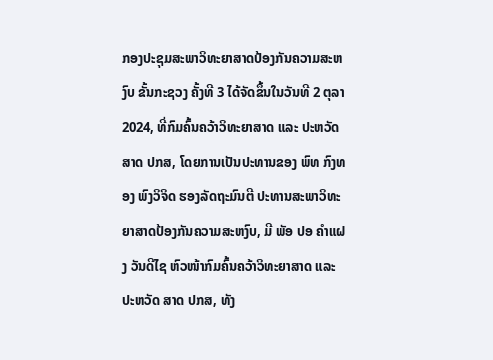ກອງປະຊຸມສະພາວິທະຍາສາດປ້ອງກັນຄວາມສະຫງົບ ຂັ້ນກະຊວງ ຄັ້ງທີ 3 ໄດ້ຈັດຂຶ້ນໃນວັນທີ 2 ຕຸລາ 2024, ທີ່ກົມຄົ້ນຄວ້າວິທະຍາສາດ ແລະ ປະຫວັດສາດ ປກສ, ໂດຍການເປັນປະທານຂອງ ພົທ ກົງທອງ ພົງວິຈິດ ຮອງລັດຖະມົນຕີ ປະທານສະພາວິທະຍາສາດປ້ອງກັນຄວາມສະຫງົບ, ມີ ພັອ ປອ ຄຳແຝງ ວັນດີໄຊ ຫົວໜ້າກົມຄົ້ນຄວ້າວິທະຍາສາດ ແລະ ປະຫວັດ ສາດ ປກສ, ທັງ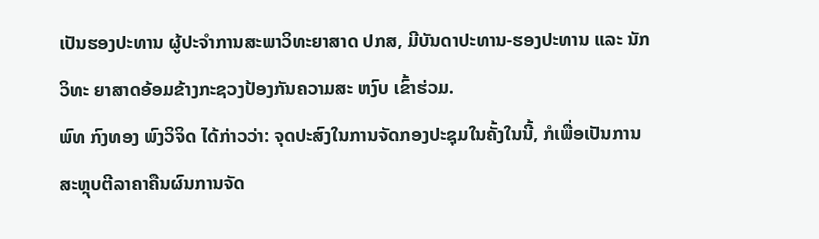ເປັນຮອງປະທານ ຜູ້ປະຈຳການສະພາວິທະຍາສາດ ປກສ, ມີບັນດາປະທານ-ຮອງປະທານ ແລະ ນັກວິທະ ຍາສາດອ້ອມຂ້າງກະຊວງປ້ອງກັນຄວາມສະ ຫງົບ ເຂົ້າຮ່ວມ.
ພົທ ກົງທອງ ພົງວິຈິດ ໄດ້ກ່າວວ່າ: ຈຸດປະສົງໃນການຈັດກອງປະຊຸມໃນຄັ້ງໃນນີ້, ກໍເພື່ອເປັນການສະຫຼຸບຕີລາຄາຄືນຜົນການຈັດ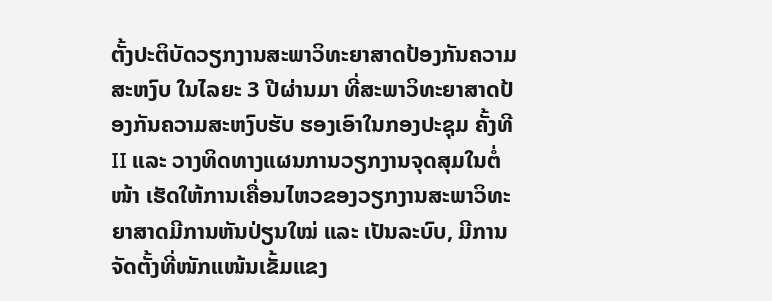ຕັ້ງປະຕິບັດວຽກງານສະພາວິທະຍາສາດປ້ອງກັນຄວາມສະຫງົບ ໃນໄລຍະ 3 ປີຜ່ານມາ ທີ່ສະພາວິທະຍາສາດປ້ອງກັນຄວາມສະຫງົບຮັບ ຮອງເອົາໃນກອງປະຊຸມ ຄັ້ງທີ II ແລະ ວາງທິດທາງແຜນການວຽກງານຈຸດສຸມໃນຕໍ່ໜ້າ ເຮັດໃຫ້ການເຄື່ອນໄຫວຂອງວຽກງານສະພາວິທະຍາສາດມີການຫັນປ່ຽນໃໝ່ ແລະ ເປັນລະບົບ, ມີການຈັດຕັ້ງທີ່ໜັກແໜ້ນເຂັ້ມແຂງ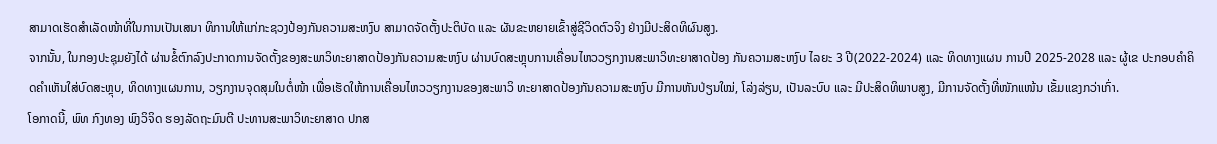ສາມາດເຮັດສຳເລັດໜ້າທີ່ໃນການເປັນເສນາ ທິການໃຫ້ແກ່ກະຊວງປ້ອງກັນຄວາມສະຫງົບ ສາມາດຈັດຕັ້ງປະຕິບັດ ແລະ ຜັນຂະຫຍາຍເຂົ້າສູ່ຊີວິດຕົວຈິງ ຢ່າງມີປະສິດທິຜົນສູງ.
ຈາກນັ້ນ, ໃນກອງປະຊຸມຍັງໄດ້ ຜ່ານຂໍ້ຕົກລົງປະກາດການຈັດຕັ້ງຂອງສະພາວິທະຍາສາດປ້ອງກັນຄວາມສະຫງົບ ຜ່ານບົດສະຫຼຸບການເຄື່ອນໄຫວວຽກງານສະພາວິທະຍາສາດປ້ອງ ກັນຄວາມສະຫງົບ ໄລຍະ 3 ປີ(2022-2024) ແລະ ທິດທາງແຜນ ການປີ 2025-2028 ແລະ ຜູ້ເຂ ປະກອບຄໍາຄິດຄໍາເຫັນໃສ່ບົດສະຫຼຸບ, ທິດທາງແຜນການ, ວຽກງານຈຸດສຸມໃນຕໍ່ໜ້າ ເພື່ອເຮັດໃຫ້ການເຄື່ອນໄຫວວຽກງານຂອງສະພາວິ ທະຍາສາດປ້ອງກັນຄວາມສະຫງົບ ມີການຫັນປ່ຽນໃໝ່, ໂລ່ງລ່ຽນ, ເປັນລະບົບ ແລະ ມີປະສິດທິພາບສູງ, ມີການຈັດຕັ້ງທີ່ໜັກແໜ້ນ ເຂັ້ມແຂງກວ່າເກົ່າ.
ໂອກາດນີ້, ພົທ ກົງທອງ ພົງວິຈິດ ຮອງລັດຖະມົນຕີ ປະທານສະພາວິທະຍາສາດ ປກສ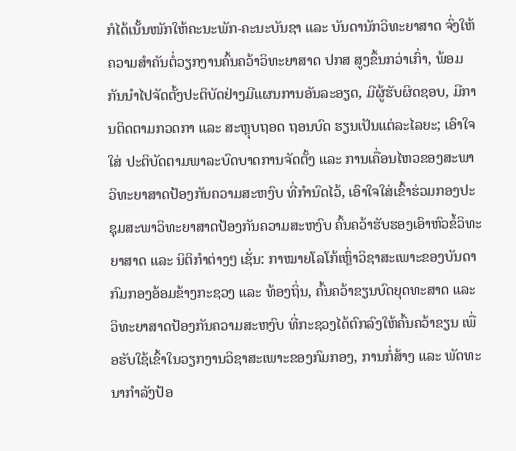ກໍໄດ້ເນັ້ນໜັກໃຫ້ຄະນະພັກ-ຄະນະບັນຊາ ແລະ ບັນດານັກວິທະຍາສາດ ຈົ່ງໃຫ້ຄວາມສໍາຄັນຕໍ່ວຽກງານຄົ້ນຄວ້າວິທະຍາສາດ ປກສ ສູງຂຶ້ນກວ່າເກົ່າ, ພ້ອມກັນນໍາໄປຈັດຕັ້ງປະຕິບັດຢ່າງມີແຜນການອັນລະອຽດ, ມີຜູ້ຮັບຜິດຊອບ, ມີການຕິດຕາມກວດກາ ແລະ ສະຫຼຸບຖອດ ຖອນບົດ ຮຽນເປັນແຕ່ລະໄລຍະ; ເອົາໃຈໃສ່ ປະຕິບັດຕາມພາລະບົດບາດການຈັດຕັ້ງ ແລະ ການເຄື່ອນໄຫວຂອງສະພາວິທະຍາສາດປ້ອງກັນຄວາມສະຫງົບ ທີ່ກຳນົດໄວ້, ເອົາໃຈໃສ່ເຂົ້າຮ່ວມກອງປະຊຸມສະພາວິທະຍາສາດປ້ອງກັນຄວາມສະຫງົບ ຄົ້ນຄວ້າຮັບຮອງເອົາຫົວຂໍ້ວິທະຍາສາດ ແລະ ນິຕິກຳຕ່າງໆ ເຊັ່ນ: ກາໝາຍໂລໂກ້ເຫຼົ່າວິຊາສະເພາະຂອງບັນດາກົມກອງອ້ອມຂ້າງກະຊວງ ແລະ ທ້ອງຖິ່ນ, ຄົ້ນຄວ້າຂຽນບົດຍຸດທະສາດ ແລະ ວິທະຍາສາດປ້ອງກັນຄວາມສະຫງົບ ທີ່ກະຊວງໄດ້ຕົກລົງໃຫ້ຄົ້ນຄວ້າຂຽນ ເພື່ອຮັບໃຊ້ເຂົ້າໃນວຽກງານວິຊາສະເພາະຂອງກົມກອງ, ການກໍ່ສ້າງ ແລະ ພັດທະນາກໍາລັງປ້ອ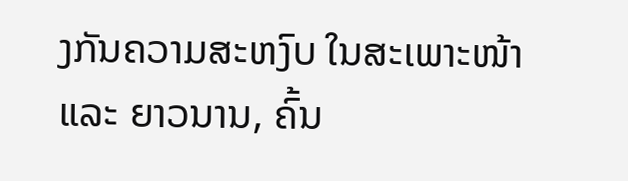ງກັນຄວາມສະຫງົບ ໃນສະເພາະໜ້າ ແລະ ຍາວນານ, ຄົ້ນ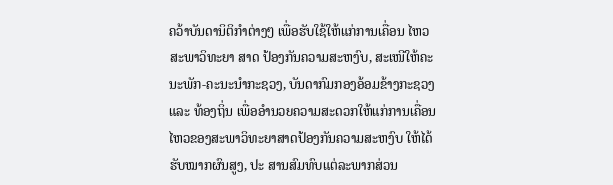ຄວ້າບັນດານິຕິກຳຕ່າງໆ ເພື່ອຮັບໃຊ້ໃຫ້ແກ່ການເຄື່ອນ ໄຫວສະພາວິທະຍາ ສາດ ປ້ອງກັນຄວາມສະຫງົບ, ສະເໜີໃຫ້ຄະນະພັກ-ຄະນະນໍາກະຊວງ, ບັນດາກົມກອງອ້ອມຂ້າງກະຊວງ ແລະ ທ້ອງຖິ່ນ ເພື່ອອໍານວຍຄວາມສະດວກໃຫ້ແກ່ການເຄື່ອນໄຫວຂອງສະພາວິທະຍາສາດປ້ອງກັນຄວາມສະຫງົບ ໃຫ້ໄດ້ຮັບໝາກຜົນສູງ, ປະ ສານສົມທົບແຕ່ລະພາກສ່ວນ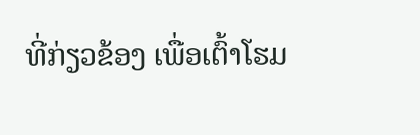ທີ່ກ່ຽວຂ້ອງ ເພື່ອເຕົ້າໂຮມ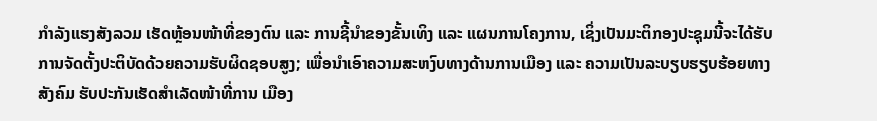ກຳລັງແຮງສັງລວມ ເຮັດຫຼ້ອນໜ້າທີ່ຂອງຕົນ ແລະ ການຊີ້ນໍາຂອງຂັ້ນເທິງ ແລະ ແຜນການໂຄງການ, ເຊິ່ງເປັນມະຕິກອງປະຊຸມນີ້ຈະໄດ້ຮັບການຈັດຕັ້ງປະຕິບັດດ້ວຍຄວາມຮັບຜິດຊອບສູງ; ເພື່ອນໍາເອົາຄວາມສະຫງົບທາງດ້ານການເມືອງ ແລະ ຄວາມເປັນລະບຽບຮຽບຮ້ອຍທາງສັງຄົມ ຮັບປະກັນເຮັດສຳເລັດໜ້າທີ່ການ ເມືອງ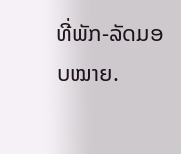ທີ່ພັກ-ລັດມອບໝາຍ.